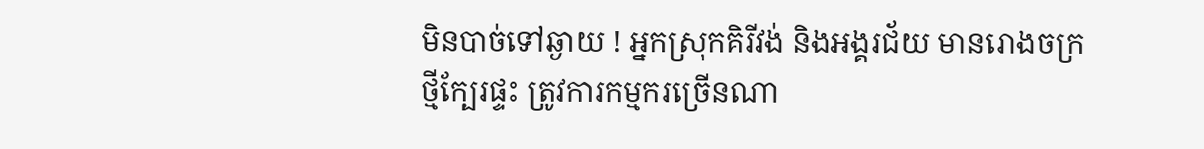មិនបាច់ទៅឆ្ងាយ ! អ្នកស្រុកគិរីវង់ និងអង្គរជ័យ មានរោងចក្រថ្មីក្បែរផ្ទះ ត្រូវការកម្មករច្រើនណា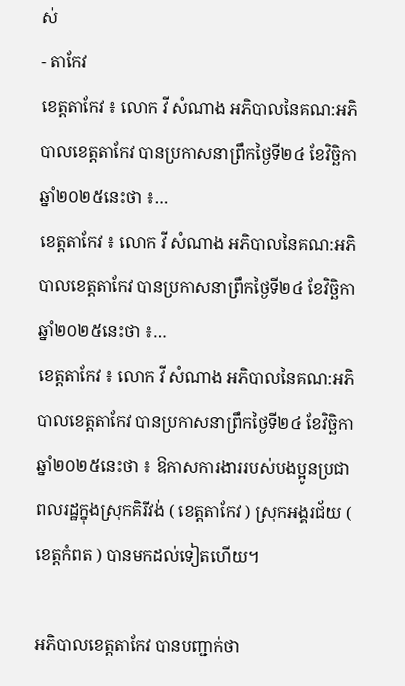ស់
- តាកែវ
ខេត្តតាកែវ ៖ លោក វី សំណាង អភិបាលនៃគណ:អភិបាលខេត្តតាកែវ បានប្រកាសនាព្រឹកថ្ងៃទី២៤ ខែវិច្ឆិកា ឆ្នាំ២០២៥នេះថា ៖…
ខេត្តតាកែវ ៖ លោក វី សំណាង អភិបាលនៃគណ:អភិបាលខេត្តតាកែវ បានប្រកាសនាព្រឹកថ្ងៃទី២៤ ខែវិច្ឆិកា ឆ្នាំ២០២៥នេះថា ៖…
ខេត្តតាកែវ ៖ លោក វី សំណាង អភិបាលនៃគណ:អភិបាលខេត្តតាកែវ បានប្រកាសនាព្រឹកថ្ងៃទី២៤ ខែវិច្ឆិកា ឆ្នាំ២០២៥នេះថា ៖ ឱកាសការងាររបស់បងប្អូនប្រជាពលរដ្ឋក្នុងស្រុកគិរីវង់ ( ខេត្តតាកែវ ) ស្រុកអង្គរជ័យ ( ខេត្តកំពត ) បានមកដល់ទៀតហើយ។

អភិបាលខេត្តតាកែវ បានបញ្ជាក់ថា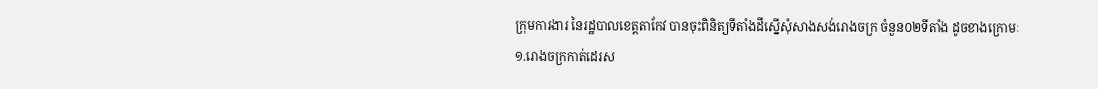ក្រុមការងារ នៃរដ្ឋបាលខេត្តតាកែវ បានចុះពិនិត្យទីតាំងដីស្នើសុំសាងសង់រោងចក្រ ចំនួន០២ទីតាំង ដូចខាងក្រោមៈ
១.រោងចក្រកាត់ដេរស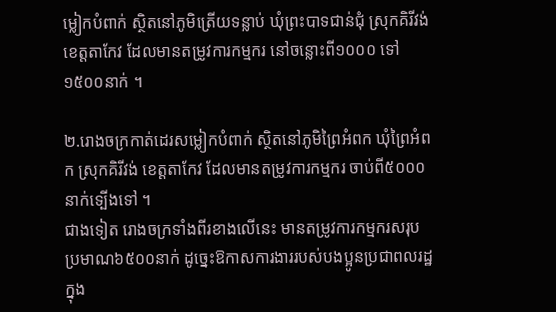ម្លៀកបំពាក់ ស្ថិតនៅភូមិត្រើយទន្លាប់ ឃុំព្រះបាទជាន់ជុំ ស្រុកគិរីវង់ ខេត្តតាកែវ ដែលមានតម្រូវការកម្មករ នៅចន្លោះពី១០០០ ទៅ១៥០០នាក់ ។

២.រោងចក្រកាត់ដេរសម្លៀកបំពាក់ ស្ថិតនៅភូមិព្រៃអំពក ឃុំព្រៃអំពក ស្រុកគិរីវង់ ខេត្តតាកែវ ដែលមានតម្រូវការកម្មករ ចាប់ពី៥០០០នាក់ទ្បើងទៅ ។
ជាងទៀត រោងចក្រទាំងពីរខាងលើនេះ មានតម្រូវការកម្មករសរុបប្រមាណ៦៥០០នាក់ ដូច្នេះឱកាសការងាររបស់បងប្អូនប្រជាពលរដ្ឋក្នុង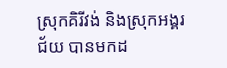ស្រុកគិរីវង់ និងស្រុកអង្គរជ័យ បានមកដ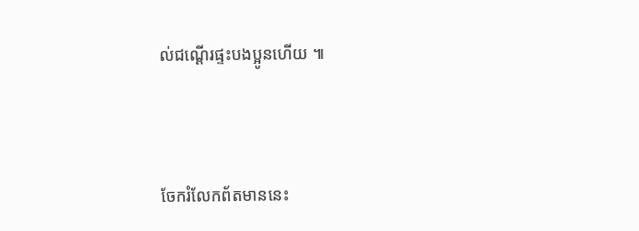ល់ជណ្ដើរផ្ទះបងប្អូនហើយ ៕



ចែករំលែកព័តមាននេះ